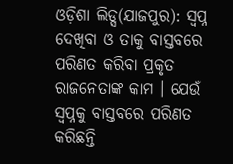ଓଡ଼ିଶା ଲିଡ୍ସ(ଯାଜପୁର): ସ୍ୱପ୍ନ ଦେଖିବା ଓ ତାକୁ ବାସ୍ତବରେ ପରିଣତ କରିବା ପ୍ରକୃତ ରାଜନେତାଙ୍କ କାମ । ଯେଉଁ ସ୍ୱପ୍ନକୁ ବାସ୍ତବରେ ପରିଣତ କରିଛନ୍ତି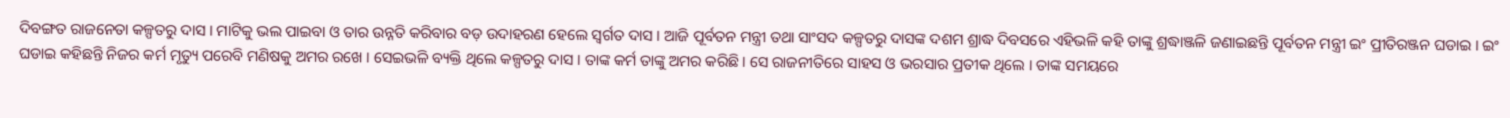ଦିବଙ୍ଗତ ରାଜନେତା କଳ୍ପତରୁ ଦାସ । ମାଟିକୁ ଭଲ ପାଇବା ଓ ତାର ଉନ୍ନତି କରିବାର ବଡ଼ ଉଦାହରଣ ହେଲେ ସ୍ୱର୍ଗତ ଦାସ । ଆଜି ପୂର୍ବତନ ମନ୍ତ୍ରୀ ତଥା ସାଂସଦ କଳ୍ପତରୁ ଦାସଙ୍କ ଦଶମ ଶ୍ରାଦ୍ଧ ଦିବସରେ ଏହିଭଳି କହି ତାଙ୍କୁ ଶ୍ରଦ୍ଧାଞ୍ଜଳି ଜଣାଇଛନ୍ତି ପୂର୍ବତନ ମନ୍ତ୍ରୀ ଇଂ ପ୍ରୀତିରଞ୍ଜନ ଘଡାଇ । ଇଂ ଘଡାଇ କହିଛନ୍ତି ନିଜର କର୍ମ ମୃତ୍ୟୁ ପରେବି ମଣିଷକୁ ଅମର ରଖେ । ସେଇଭଳି ବ୍ୟକ୍ତି ଥିଲେ କଳ୍ପତରୁ ଦାସ । ତାଙ୍କ କର୍ମ ତାଙ୍କୁ ଅମର କରିଛି । ସେ ରାଜନୀତିରେ ସାହସ ଓ ଭରସାର ପ୍ରତୀକ ଥିଲେ । ତାଙ୍କ ସମୟରେ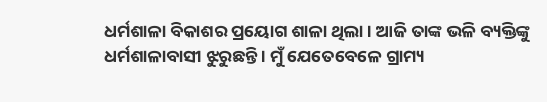ଧର୍ମଶାଳା ବିକାଶର ପ୍ରୟୋଗ ଶାଳା ଥିଲା । ଆଜି ତାଙ୍କ ଭଳି ବ୍ୟକ୍ତିଙ୍କୁ ଧର୍ମଶାଳାବାସୀ ଝୁରୁଛନ୍ତି । ମୁଁ ଯେତେବେଳେ ଗ୍ରାମ୍ୟ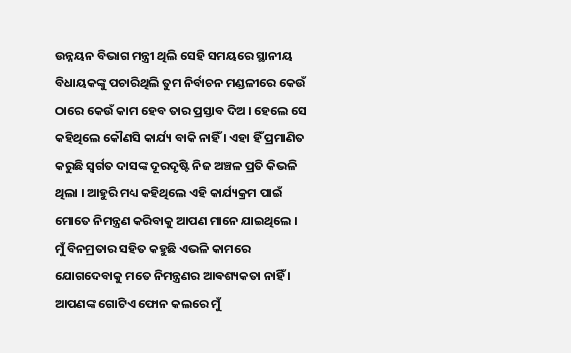ଉନ୍ନୟନ ବିଭାଗ ମନ୍ତ୍ରୀ ଥିଲି ସେହି ସମୟରେ ସ୍ଥାନୀୟ ବିଧାୟକଙ୍କୁ ପଚାରିଥିଲି ତୁମ ନିର୍ବାଚନ ମଣ୍ଡଳୀରେ କେଉଁ ଠାରେ କେଉଁ କାମ ହେବ ତାର ପ୍ରସ୍ତାବ ଦିଅ । ହେଲେ ସେ କହିଥିଲେ କୌଣସି କାର୍ଯ୍ୟ ବାକି ନାହିଁ । ଏହା ହିଁ ପ୍ରମାଣିତ କରୁଛି ସ୍ୱର୍ଗତ ଦାସଙ୍କ ଦୂରଦୃଷ୍ଟି ନିଜ ଅଞ୍ଚଳ ପ୍ରତି କିଭଳି ଥିଲା । ଆହୁରି ମଧ୍ୟ କହିଥିଲେ ଏହି କାର୍ଯ୍ୟକ୍ରମ ପାଇଁ ମୋତେ ନିମନ୍ତ୍ରଣ କରିବାକୁ ଆପଣ ମାନେ ଯାଇଥିଲେ । ମୁଁ ବିନମ୍ରତାର ସହିତ କହୁଛି ଏଭଳି କାମରେ ଯୋଗଦେବାକୁ ମତେ ନିମନ୍ତ୍ରଣର ଆଵଶ୍ୟକତା ନାହିଁ । ଆପଣଙ୍କ ଗୋଟିଏ ଫୋନ କଲରେ ମୁଁ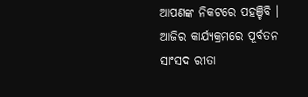ଆପଣଙ୍କ ନିକଟରେ ପହଞ୍ଚିବି । ଆଜିର କାର୍ଯ୍ୟକ୍ରମରେ ପୂର୍ବତନ ସାଂସଦ ରୀତା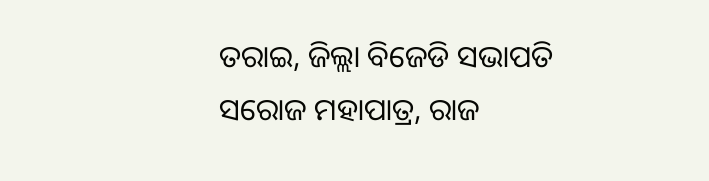ତରାଇ, ଜିଲ୍ଲା ବିଜେଡି ସଭାପତି ସରୋଜ ମହାପାତ୍ର, ରାଜ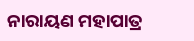ନାରାୟଣ ମହାପାତ୍ର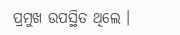ପ୍ରମୁଖ ଉପସ୍ଥିତ ଥିଲେ ।